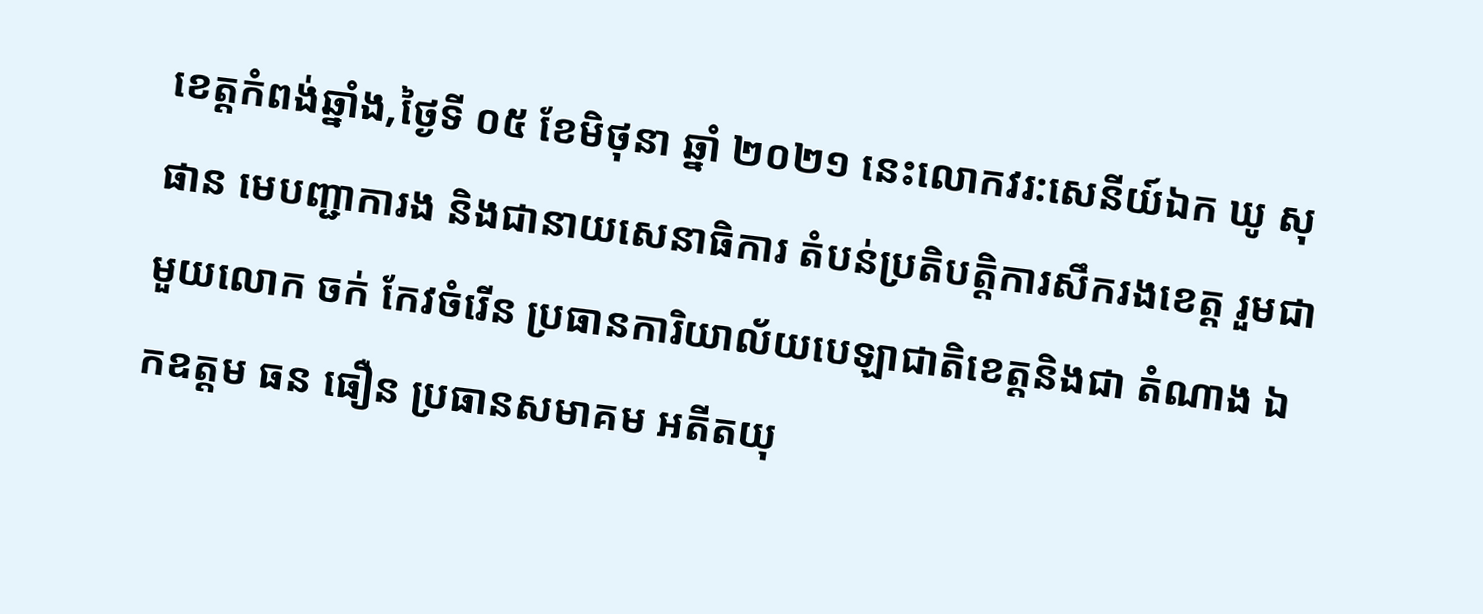ខេត្តកំពង់ឆ្នាំង,ថ្ងៃទី ០៥ ខែមិថុនា ឆ្នាំ ២០២១ នេះលោកវរ:សេនីយ៍ឯក ឃូ សុផាន មេបញ្ជាការង និងជានាយសេនាធិការ តំបន់ប្រតិបត្តិការសឹករងខេត្ត រួមជាមួយលោក ចក់ កែវចំរើន ប្រធានការិយាល័យបេឡាជាតិខេត្តនិងជា តំណាង ឯកឧត្តម ធន ធឿន ប្រធានសមាគម អតីតយុ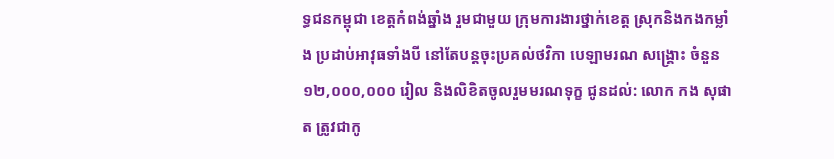ទ្ធជនកម្ពុជា ខេត្តកំពង់ឆ្នាំង រួមជាមួយ ក្រុមការងារថ្នាក់ខេត្ត ស្រុកនិងកងកម្លាំង ប្រដាប់អាវុធទាំងបី នៅតែបន្តចុះប្រគល់ថវិកា បេឡាមរណ សង្គ្រោះ ចំនួន ១២,០០០,០០០ រៀល និងលិខិតចូលរួមមរណទុក្ខ ជូនដល់: លោក កង សុផាត ត្រូវជាកូ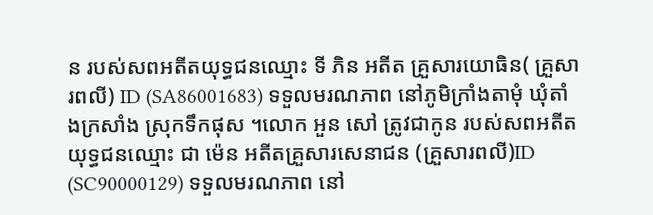ន របស់សពអតីតយុទ្ធជនឈ្មោះ ទី ភិន អតីត គ្រួសារយោធិន( គ្រួសារពលី) ID (SA86001683) ទទួលមរណភាព នៅភូមិក្រាំងតាមុំ ឃុំតាំងក្រសាំង ស្រុកទឹកផុស ។លោក អួន សៅ ត្រូវជាកូន របស់សពអតីតយុទ្ធជនឈ្មោះ ជា ម៉េន អតីតគ្រួសារសេនាជន (គ្រួសារពលី)ID (SC90000129) ទទួលមរណភាព នៅ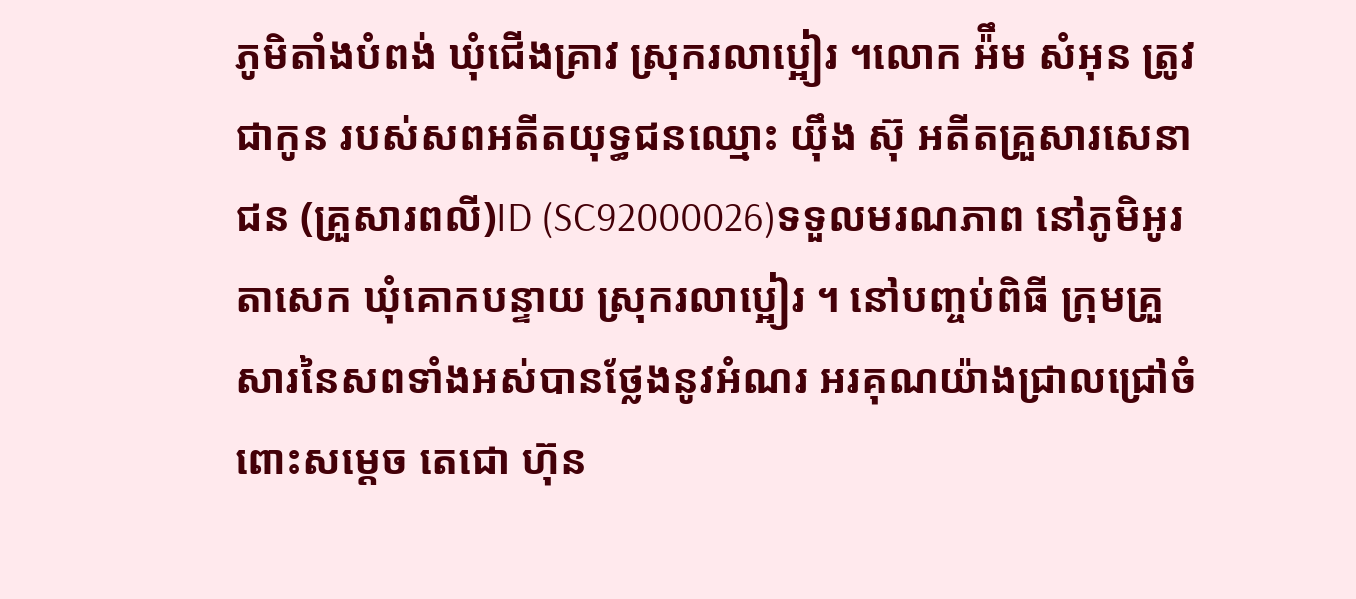ភូមិតាំងបំពង់ ឃុំជើងគ្រាវ ស្រុករលាប្អៀរ ។លោក អ៉ឹម សំអុន ត្រូវជាកូន របស់សពអតីតយុទ្ធជនឈ្មោះ យ៉ឹង ស៊ុ អតីតគ្រួសារសេនាជន (គ្រួសារពលី)ID (SC92000026)ទទួលមរណភាព នៅភូមិអូរតាសេក ឃុំគោកបន្ទាយ ស្រុករលាប្អៀរ ។ នៅបញ្ចប់ពិធី ក្រុមគ្រួសារនៃសពទាំងអស់បានថ្លែងនូវអំណរ អរគុណយ៉ាងជ្រាលជ្រៅចំពោះសម្តេច តេជោ ហ៊ុន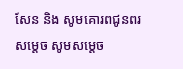សែន និង សូមគោរពជូនពរសម្តេច សូមសម្តេច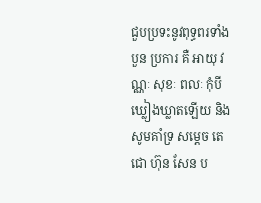ជួបប្រទះនូវពុទ្ធពរទាំងបួន ប្រការ គឺ អាយុ វណ្ណៈ សុខៈ ពលៈ កុំបីឃ្លៀងឃ្លាតឡើយ និង សូមគាំទ្រ សម្តេច តេជោ ហ៊ុន សែន ប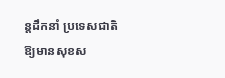ន្តដឹកនាំ ប្រទេសជាតិ ឱ្យមានសុខស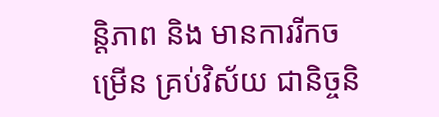ន្តិភាព និង មានការរីកចម្រើន គ្រប់វិស័យ ជានិច្ចនិ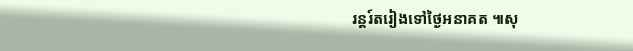រន្តរ៍តរៀងទៅថ្ងៃអនាគត ៕សុ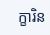ក្ខារិន